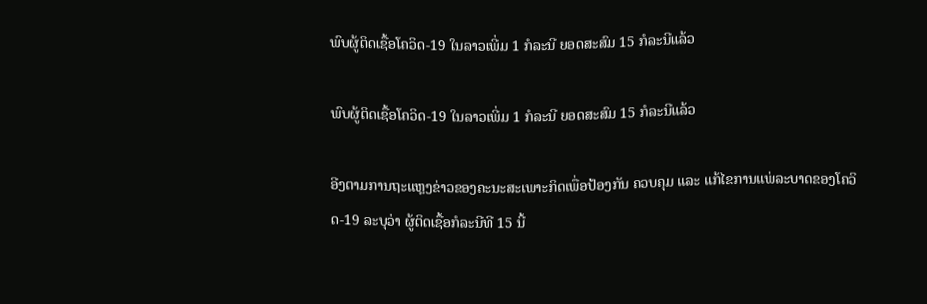ພົບຜູ້ຕິດເຊື້ອໂຄວິດ-19 ໃນລາວເພີ່ມ 1 ກໍລະນີ ຍອດສະສົມ 15 ກໍລະນີແລ້ວ

ພົບຜູ້ຕິດເຊື້ອໂຄວິດ-19 ໃນລາວເພີ່ມ 1 ກໍລະນີ ຍອດສະສົມ 15 ກໍລະນີແລ້ວ

ອີງຕາມການຖະແຫຼງຂ່າວຂອງຄະນະສະເພາະກິດເພື່ອປ້ອງກັນ ຄວບຄຸມ ແລະ ແກ້ໄຂການແພ່ລະບາດຂອງໂຄວິດ-19 ລະບຸວ່າ ຜູ້ຕິດເຊື້ອກໍລະນີທີ 15 ນີ້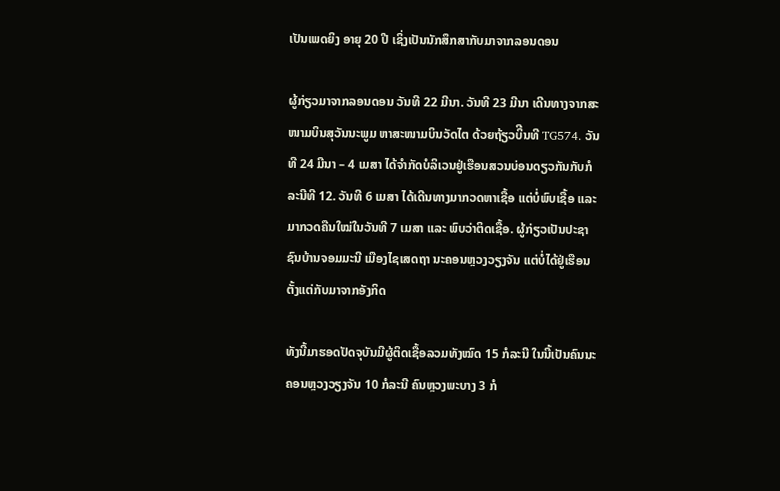ເປັນເພດຍິງ ອາຍຸ 20 ປີ ເຊິ່ງເປັນນັກສຶກສາກັບມາຈາກລອນດອນ

ຜູ້ກ່ຽວມາຈາກລອນດອນ ວັນທີ 22 ມີນາ. ວັນທີ 23 ມີນາ ເດີນທາງຈາກສະໜາມບິນສຸວັນນະພູມ ຫາສະໜາມບິນວັດໄຕ ດ້ວຍຖ້ຽວບິີນທີ TG574. ວັນທີ 24 ມີນາ – 4 ເມສາ ໄດ້ຈຳກັດບໍລິເວນຢູ່ເຮືອນສວນບ່ອນດຽວກັນກັບກໍລະນີທີ 12. ວັນທີ 6 ເມສາ ໄດ້ເດີນທາງມາກວດຫາເຊື້ອ ແຕ່ບໍ່ພົບເຊື້ອ ແລະ ມາກວດຄືນໃໝ່ໃນວັນທີ 7 ເມສາ ແລະ ພົບວ່າຕິດເຊື້ອ. ຜູ້ກ່ຽວເປັນປະຊາຊົນບ້ານຈອມມະນີ ເມືອງໄຊເສດຖາ ນະຄອນຫຼວງວຽງຈັນ ແຕ່ບໍ່ໄດ້ຢູ່ເຮືອນຕັ້ງແຕ່ກັບມາຈາກອັງກິດ

ທັງນີ້ມາຮອດປັດຈຸບັນມີຜູ້ຕິດເຊື້ອລວມທັງໝົດ 15 ກໍລະນີ ໃນນີ້ເປັນຄົນນະຄອນຫຼວງວຽງຈັນ 10 ກໍລະນີ ຄົນຫຼວງພະບາງ 3 ກໍ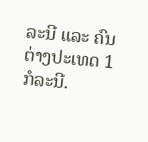ລະນີ ແລະ ຄົນຕ່າງປະເທດ 1 ກໍລະນີ.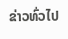ຂ່າວທົ່ວໄປ